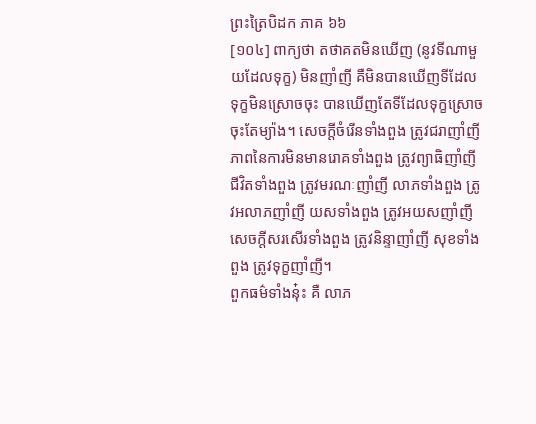ព្រះត្រៃបិដក ភាគ ៦៦
[១០៤] ពាក្យថា តថាគតមិនឃើញ (នូវទីណាមួយដែលទុក្ខ) មិនញាំញី គឺមិនបានឃើញទីដែលទុក្ខមិនស្រោចចុះ បានឃើញតែទីដែលទុក្ខស្រោចចុះតែម្យ៉ាង។ សេចក្តីចំរើនទាំងពួង ត្រូវជរាញាំញី ភាពនៃការមិនមានរោគទាំងពួង ត្រូវព្យាធិញាំញី ជីវិតទាំងពួង ត្រូវមរណៈញាំញី លាភទាំងពួង ត្រូវអលាភញាំញី យសទាំងពួង ត្រូវអយសញាំញី សេចក្តីសរសើរទាំងពួង ត្រូវនិន្ទាញាំញី សុខទាំងពួង ត្រូវទុក្ខញាំញី។
ពួកធម៌ទាំងនុ៎ះ គឺ លាភ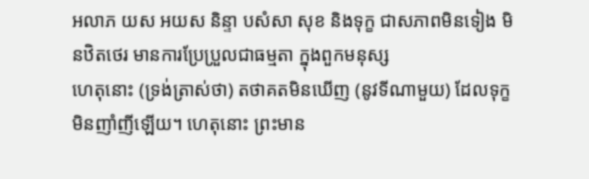អលាភ យស អយស និន្ទា បសំសា សុខ និងទុក្ខ ជាសភាពមិនទៀង មិនឋិតថេរ មានការប្រែប្រួលជាធម្មតា ក្នុងពួកមនុស្ស
ហេតុនោះ (ទ្រង់ត្រាស់ថា) តថាគតមិនឃើញ (នូវទីណាមួយ) ដែលទុក្ខមិនញាំញីឡើយ។ ហេតុនោះ ព្រះមាន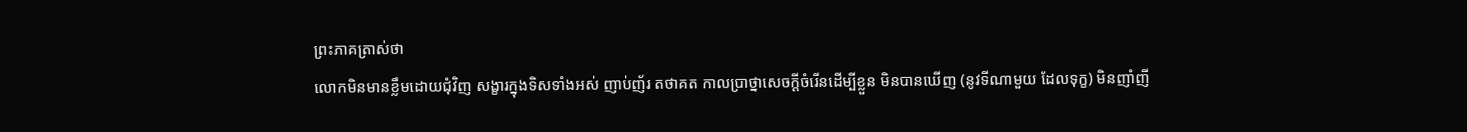ព្រះភាគត្រាស់ថា
លោកមិនមានខ្លឹមដោយជុំវិញ សង្ខារក្នុងទិសទាំងអស់ ញាប់ញ័រ តថាគត កាលប្រាថ្នាសេចក្តីចំរើនដើម្បីខ្លួន មិនបានឃើញ (នូវទីណាមួយ ដែលទុក្ខ) មិនញាំញី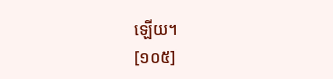ឡើយ។
[១០៥]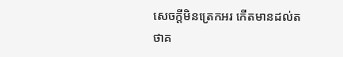សេចក្តីមិនត្រេកអរ កើតមានដល់តថាគ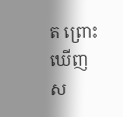ត ព្រោះឃើញស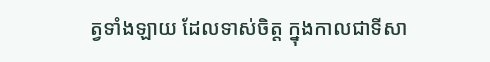ត្វទាំងឡាយ ដែលទាស់ចិត្ត ក្នុងកាលជាទីសា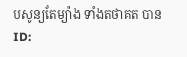បសូន្យតែម្យ៉ាង ទាំងតថាគត បាន
ID: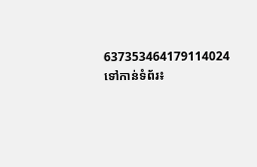637353464179114024
ទៅកាន់ទំព័រ៖